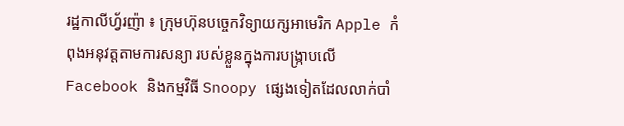រដ្ឋកាលីហ្វ័រញ៉ា ៖ ក្រុមហ៊ុនបច្ចេកវិទ្យាយក្សអាមេរិក Apple កំពុងអនុវត្តតាមការសន្យា របស់ខ្លួនក្នុងការបង្ក្រាបលើ Facebook និងកម្មវិធី Snoopy ផ្សេងទៀតដែលលាក់បាំ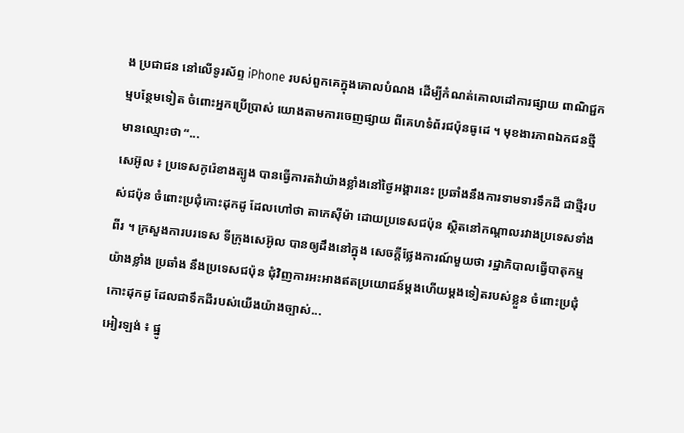ង ប្រជាជន នៅលើទូរស័ព្ទ iPhone របស់ពួកគេក្នុងគោលបំណង ដើម្បីកំណត់គោលដៅការផ្សាយ ពាណិជ្ជកម្មបន្ថែមទៀត ចំពោះអ្នកប្រើប្រាស់ យោងតាមការចេញផ្សាយ ពីគេហទំព័រជប៉ុនធូដេ ។ មុខងារភាពឯកជនថ្មីមានឈ្មោះថា “...
សេអ៊ូល ៖ ប្រទេសកូរ៉េខាងត្បូង បានធ្វើការតវ៉ាយ៉ាងខ្លាំងនៅថ្ងៃអង្គារនេះ ប្រឆាំងនឹងការទាមទារទឹកដី ជាថ្មីរបស់ជប៉ុន ចំពោះប្រជុំកោះដុកដូ ដែលហៅថា តាកេស៊ីម៉ា ដោយប្រទេសជប៉ុន ស្ថិតនៅកណ្តាលរវាងប្រទេសទាំងពីរ ។ ក្រសួងការបរទេស ទីក្រុងសេអ៊ូល បានឲ្យដឹងនៅក្នុង សេចក្តីថ្លែងការណ៍មួយថា រដ្ឋាភិបាលធ្វើបាតុកម្មយ៉ាងខ្លាំង ប្រឆាំង នឹងប្រទេសជប៉ុន ជុំវិញការអះអាងឥតប្រយោជន៍ម្តងហើយម្តងទៀតរបស់ខ្លួន ចំពោះប្រជុំកោះដុកដូ ដែលជាទឹកដីរបស់យើងយ៉ាងច្បាស់...
អៀរឡង់ ៖ ផ្នូ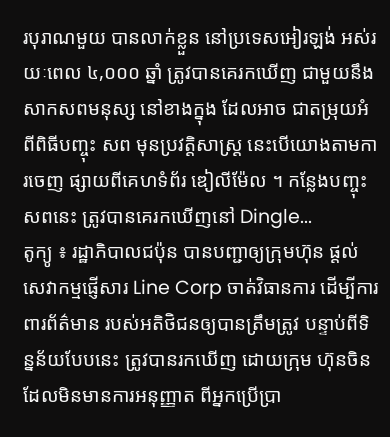របុរាណមួយ បានលាក់ខ្លួន នៅប្រទេសអៀរឡង់ អស់រយៈពេល ៤,០០០ ឆ្នាំ ត្រូវបានគេរកឃើញ ជាមួយនឹងសាកសពមនុស្ស នៅខាងក្នុង ដែលអាច ជាតម្រុយអំពីពិធីបញ្ចុះ សព មុនប្រវត្តិសាស្ត្រ នេះបើយោងតាមការចេញ ផ្សាយពីគេហទំព័រ ឌៀលីម៉ែល ។ កន្លែងបញ្ចុះសពនេះ ត្រូវបានគេរកឃើញនៅ Dingle...
តូក្យូ ៖ រដ្ឋាភិបាលជប៉ុន បានបញ្ជាឲ្យក្រុមហ៊ុន ផ្តល់សេវាកម្មផ្ញើសារ Line Corp ចាត់វិធានការ ដើម្បីការពារព័ត៌មាន របស់អតិថិជនឲ្យបានត្រឹមត្រូវ បន្ទាប់ពីទិន្នន័យបែបនេះ ត្រូវបានរកឃើញ ដោយក្រុម ហ៊ុនចិន ដែលមិនមានការអនុញ្ញាត ពីអ្នកប្រើប្រា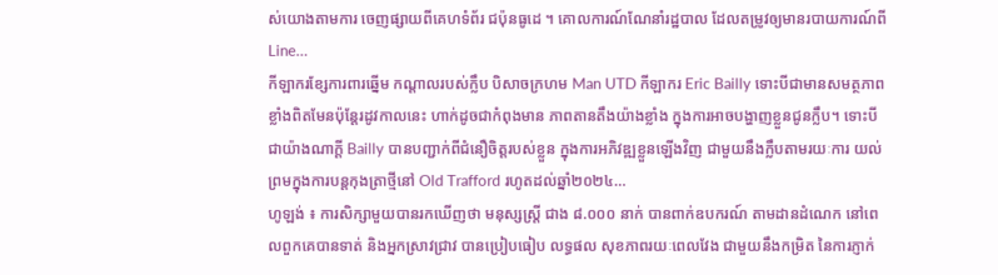ស់យោងតាមការ ចេញផ្សាយពីគេហទំព័រ ជប៉ុនធូដេ ។ គោលការណ៍ណែនាំរដ្ឋបាល ដែលតម្រូវឲ្យមានរបាយការណ៍ពី Line...
កីឡាករខ្សែការពារឆ្នើម កណ្តាលរបស់ក្លឹប បិសាចក្រហម Man UTD កីឡាករ Eric Bailly ទោះបីជាមានសមត្ថភាព ខ្លាំងពិតមែនប៉ុន្តែរដូវកាលនេះ ហាក់ដូចជាកំពុងមាន ភាពតានតឹងយ៉ាងខ្លាំង ក្នុងការអាចបង្ហាញខ្លួនជូនក្លឹប។ ទោះបីជាយ៉ាងណាក្តី Bailly បានបញ្ជាក់ពីជំនឿចិត្តរបស់ខ្លួន ក្នុងការអភិវឌ្ឍខ្លួនឡើងវិញ ជាមួយនឹងក្លឹបតាមរយៈការ យល់ព្រមក្នុងការបន្តកុងត្រាថ្មីនៅ Old Trafford រហូតដល់ឆ្នាំ២០២៤...
ហូឡង់ ៖ ការសិក្សាមួយបានរកឃើញថា មនុស្សស្ត្រី ជាង ៨.០០០ នាក់ បានពាក់ឧបករណ៍ តាមដានដំណេក នៅពេលពួកគេបានទាត់ និងអ្នកស្រាវជ្រាវ បានប្រៀបធៀប លទ្ធផល សុខភាពរយៈពេលវែង ជាមួយនឹងកម្រិត នៃការភ្ញាក់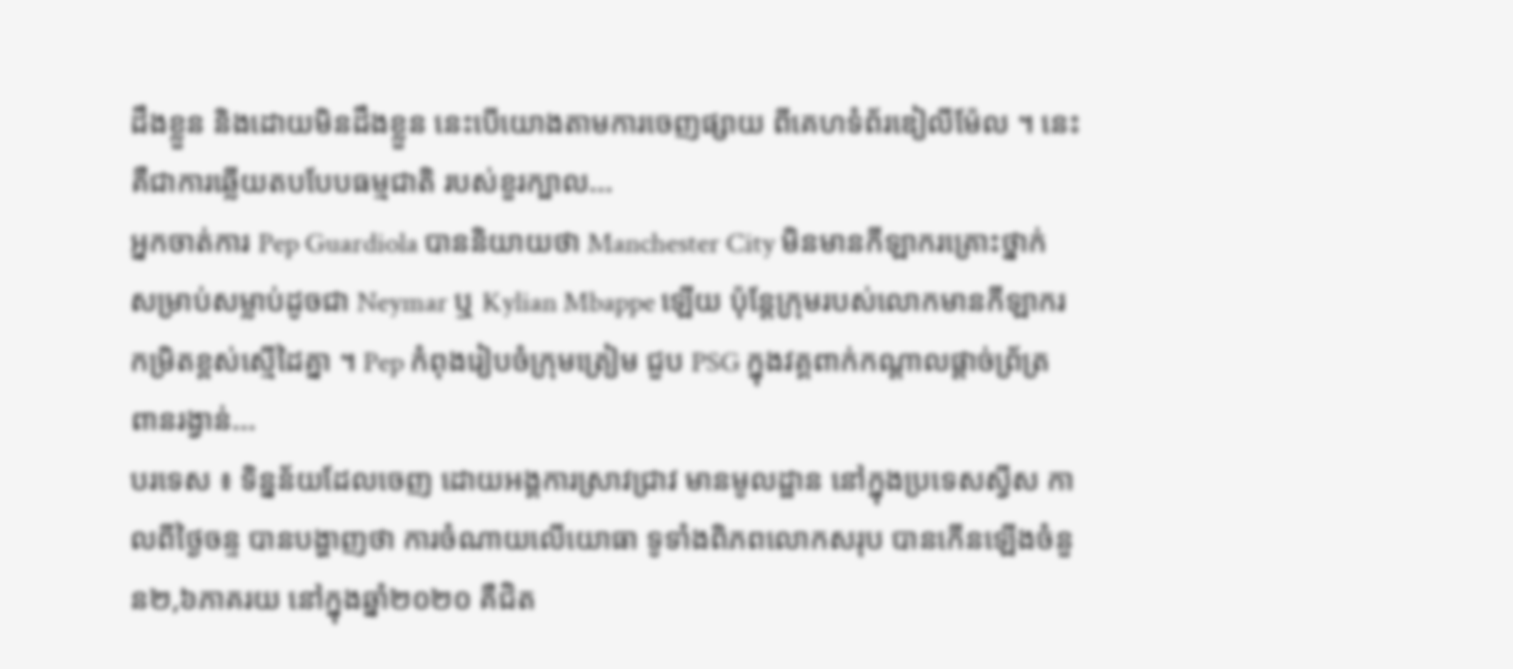ដឹងខ្លួន និងដោយមិនដឹងខ្លួន នេះបើយោងតាមការចេញផ្សាយ ពីគេហទំព័រឌៀលីម៉ែល ។ នេះគឺជាការឆ្លើយតបបែបធម្មជាតិ របស់ខួរក្បាល...
អ្នកចាត់ការ Pep Guardiola បាននិយាយថា Manchester City មិនមានកីឡាករគ្រោះថ្នាក់ សម្រាប់សម្លាប់ដូចជា Neymar ឬ Kylian Mbappe ឡើយ ប៉ុន្តែក្រុមរបស់លោកមានកីឡាករ កម្រិតខ្ពស់ស្មើដៃគ្នា ។ Pep កំពុងរៀបចំក្រុមត្រៀម ជួប PSG ក្នុងវគ្គពាក់កណ្ដាលផ្ដាច់ព្រ័ត្រ ពានរង្វាន់...
បរទេស ៖ ទិន្នន័យដែលចេញ ដោយអង្គការស្រាវជ្រាវ មានមូលដ្ឋាន នៅក្នុងប្រទេសស្វីស កាលពីថ្ងៃចន្ទ បានបង្ហាញថា ការចំណាយលើយោធា ទូទាំងពិភពលោកសរុប បានកើនឡើងចំនួន២,៦ភាគរយ នៅក្នុងឆ្នាំ២០២០ គឺជិត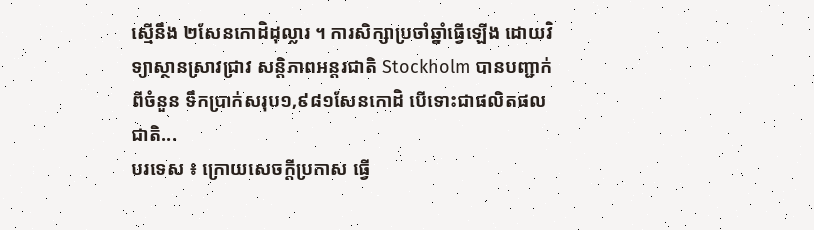ស្មើនឹង ២សែនកោដិដុល្លារ ។ ការសិក្សាប្រចាំឆ្នាំធ្វើឡើង ដោយវិទ្យាស្ថានស្រាវជ្រាវ សន្តិភាពអន្តរជាតិ Stockholm បានបញ្ជាក់ពីចំនួន ទឹកប្រាក់សរុប១,៩៨១សែនកោដិ បើទោះជាផលិតផលជាតិ...
បរទេស ៖ ក្រោយសេចក្តីប្រកាស ធ្វើ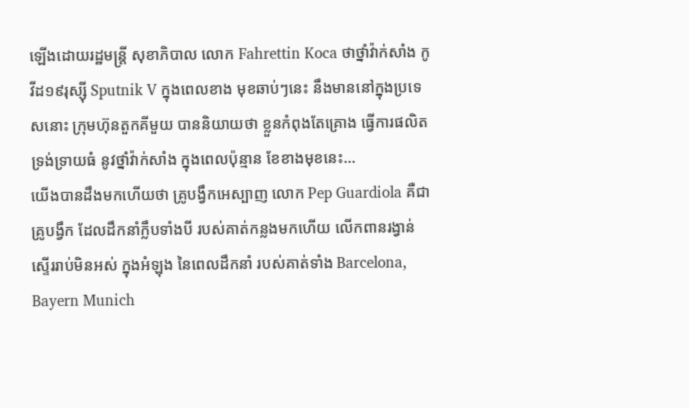ឡើងដោយរដ្ឋមន្ត្រី សុខាភិបាល លោក Fahrettin Koca ថាថ្នាំវ៉ាក់សាំង កូវីដ១៩រុស្ស៊ី Sputnik V ក្នុងពេលខាង មុខឆាប់ៗនេះ នឹងមាននៅក្នុងប្រទេសនោះ ក្រុមហ៊ុនតួកគីមួយ បាននិយាយថា ខ្លួនកំពុងតែគ្រោង ធ្វើការផលិតទ្រង់ទ្រាយធំ នូវថ្នាំវ៉ាក់សាំង ក្នុងពេលប៉ុន្មាន ខែខាងមុខនេះ...
យើងបានដឹងមកហើយថា គ្រូបង្វឹកអេស្បាញ លោក Pep Guardiola គឺជាគ្រូបង្វឹក ដែលដឹកនាំក្លឹបទាំងបី របស់គាត់កន្លងមកហើយ លើកពានរង្វាន់ស្ទើររាប់មិនអស់ ក្នុងអំឡុង នៃពេលដឹកនាំ របស់គាត់ទាំង Barcelona, Bayern Munich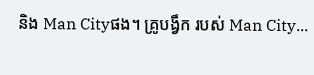និង Man Cityផង។ គ្រូបង្វឹក របស់ Man City...